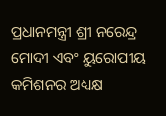ପ୍ରଧାନମନ୍ତ୍ରୀ ଶ୍ରୀ ନରେନ୍ଦ୍ର ମୋଦୀ ଏବଂ ୟୁରୋପୀୟ କମିଶନର ଅଧ୍ୟକ୍ଷ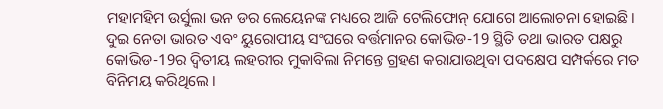ମହାମହିମ ଉର୍ସୁଲା ଭନ ଡର ଲେୟେନଙ୍କ ମଧ୍ୟରେ ଆଜି ଟେଲିଫୋନ୍ ଯୋଗେ ଆଲୋଚନା ହୋଇଛି।
ଦୁଇ ନେତା ଭାରତ ଏବଂ ୟୁରୋପୀୟ ସଂଘରେ ବର୍ତ୍ତମାନର କୋଭିଡ-19 ସ୍ଥିତି ତଥା ଭାରତ ପକ୍ଷରୁ କୋଭିଡ-19ର ଦ୍ୱିତୀୟ ଲହରୀର ମୁକାବିଲା ନିମନ୍ତେ ଗ୍ରହଣ କରାଯାଉଥିବା ପଦକ୍ଷେପ ସମ୍ପର୍କରେ ମତ ବିନିମୟ କରିଥିଲେ ।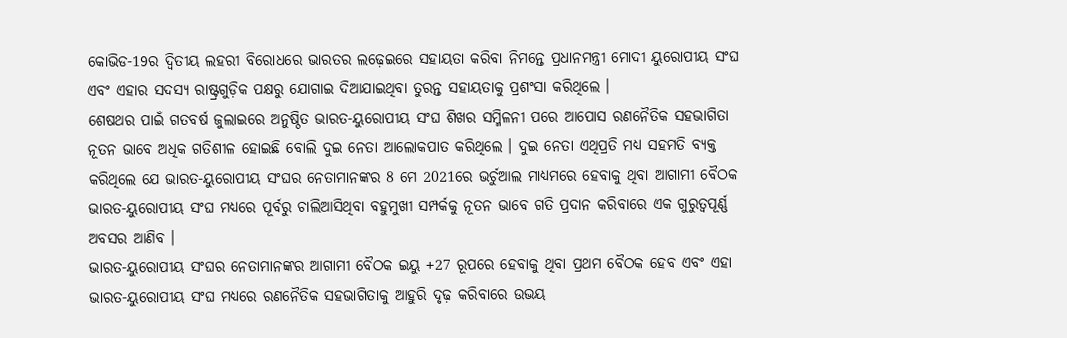କୋଭିଡ-19ର ଦ୍ୱିତୀୟ ଲହରୀ ବିରୋଧରେ ଭାରତର ଲଢ଼େଇରେ ସହାୟତା କରିବା ନିମନ୍ତେ ପ୍ରଧାନମନ୍ତ୍ରୀ ମୋଦୀ ୟୁରୋପୀୟ ସଂଘ ଏବଂ ଏହାର ସଦସ୍ୟ ରାଷ୍ଟ୍ରଗୁଡ଼ିକ ପକ୍ଷରୁ ଯୋଗାଇ ଦିଆଯାଇଥିବା ତୁରନ୍ତ ସହାୟତାକୁ ପ୍ରଶଂସା କରିଥିଲେ ।
ଶେଷଥର ପାଇଁ ଗତବର୍ଷ ଜୁଲାଇରେ ଅନୁଷ୍ଠିତ ଭାରତ-ୟୁରୋପୀୟ ସଂଘ ଶିଖର ସମ୍ମିଳନୀ ପରେ ଆପୋସ ରଣନୈତିକ ସହଭାଗିତା ନୂତନ ଭାବେ ଅଧିକ ଗତିଶୀଳ ହୋଇଛି ବୋଲି ଦୁଇ ନେତା ଆଲୋକପାତ କରିଥିଲେ । ଦୁଇ ନେତା ଏଥିପ୍ରତି ମଧ୍ୟ ସହମତି ବ୍ୟକ୍ତ କରିଥିଲେ ଯେ ଭାରତ-ୟୁରୋପୀୟ ସଂଘର ନେତାମାନଙ୍କର 8 ମେ 2021ରେ ଭର୍ଚୁଆଲ ମାଧ୍ୟମରେ ହେବାକୁ ଥିବା ଆଗାମୀ ବୈଠକ ଭାରତ-ୟୁରୋପୀୟ ସଂଘ ମଧ୍ୟରେ ପୂର୍ବରୁ ଚାଲିଆସିଥିବା ବହୁମୁଖୀ ସମ୍ପର୍କକୁ ନୂତନ ଭାବେ ଗତି ପ୍ରଦାନ କରିବାରେ ଏକ ଗୁରୁତ୍ବପୂର୍ଣ୍ଣ ଅବସର ଆଣିବ ।
ଭାରତ-ୟୁରୋପୀୟ ସଂଘର ନେତାମାନଙ୍କର ଆଗାମୀ ବୈଠକ ଇୟୁ +27 ରୂପରେ ହେବାକୁ ଥିବା ପ୍ରଥମ ବୈଠକ ହେବ ଏବଂ ଏହା ଭାରତ-ୟୁରୋପୀୟ ସଂଘ ମଧ୍ୟରେ ରଣନୈତିକ ସହଭାଗିତାକୁ ଆହୁରି ଦୃଢ଼ କରିବାରେ ଉଭୟ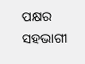ପକ୍ଷର ସହଭାଗୀ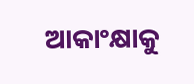ଆକାଂକ୍ଷାକୁ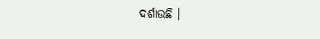ଦର୍ଶାଉଛି ।